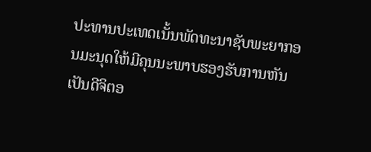ປະທານປະເທດເນັ້ນພັດທະນາຊັບພະຍາກອນມະນຸດໃຫ້ມີຄຸນນະພາບຮອງຮັບການຫັນເປັນດີຈິຕອ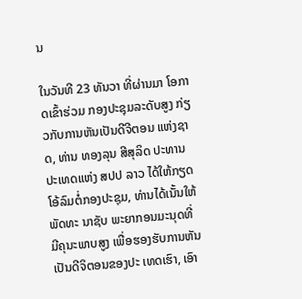ນ

ໃນວັນທີ 23 ທັນວາ ທີ່ຜ່ານມາ ໂອກາດເຂົ້າຮ່ວມ ກອງປະຊຸມລະດັບສູງ ກ່ຽວກັບການຫັນເປັນດີຈີຕອນ ແຫ່ງຊາດ, ທ່ານ ທອງລຸນ ສີສຸລິດ ປະທານປະເທດແຫ່ງ ສປປ ລາວ ໄດ້ໃຫ້ກຽດໂອ້ລົມຕໍ່ກອງປະຊຸມ, ທ່ານໄດ້ເນັ້ນໃຫ້ພັດທະ ນາຊັບ ພະຍາກອນມະນຸດທີ່ມີຄຸນະພາບສູງ ເພື່ອຮອງຮັບການຫັນເປັນດີຈິຕອນຂອງປະ ເທດເຮົາ, ເອົາ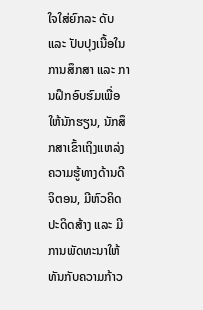ໃຈໃສ່ຍົກລະ ດັບ ແລະ ປັບປຸງເນື້ອໃນການສຶກສາ ແລະ ການຝຶກອົບຮົມເພື່ອໃຫ້ນັກຮຽນ, ນັກສຶກສາເຂົ້າເຖິງແຫລ່ງຄວາມຮູ້ທາງດ້ານດີຈິຕອນ, ມີຫົວຄິດປະດິດສ້າງ ແລະ ມີການພັດທະນາໃຫ້ທັນກັບຄວາມກ້າວ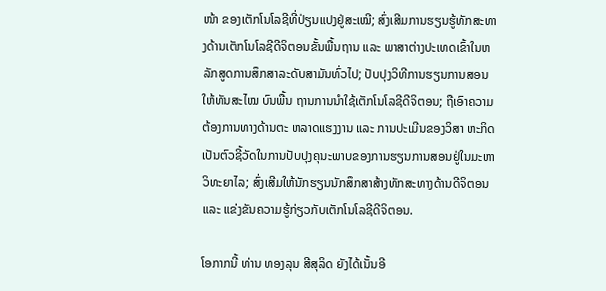ໜ້າ ຂອງເຕັກໂນໂລຊີທີ່ປ່ຽນແປງຢູ່ສະເໝີ; ສົ່ງເສີມການຮຽນຮູ້ທັກສະທາງດ້ານເຕັກໂນໂລຊີດີຈິຕອນຂັ້ນພື້ນຖານ ແລະ ພາສາຕ່າງປະເທດເຂົ້າໃນຫລັກສູດການສຶກສາລະດັບສາມັນທົ່ວໄປ; ປັບປຸງວິທີການຮຽນການສອນໃຫ້ທັນສະໄໝ ບົນພື້ນ ຖານການນຳໃຊ້ເຕັກໂນໂລຊີດີຈິຕອນ; ຖືເອົາຄວາມຕ້ອງການທາງດ້ານຕະ ຫລາດແຮງງານ ແລະ ການປະເມີນຂອງວິສາ ຫະກິດ ເປັນຕົວຊີ້ວັດໃນການປັບປຸງຄຸນະພາບຂອງການຮຽນການສອນຢູ່ໃນມະຫາວິທະຍາໄລ; ສົ່ງເສີມໃຫ້ນັກຮຽນນັກສຶກສາສ້າງທັກສະທາງດ້ານດີຈິຕອນ ແລະ ແຂ່ງຂັນຄວາມຮູ້ກ່ຽວກັບເຕັກໂນໂລຊີດີຈິຕອນ.

ໂອກາກນີ້ ທ່ານ ທອງລຸນ ສີສຸລິດ ຍັງໄດ້ເນັ້ນອີ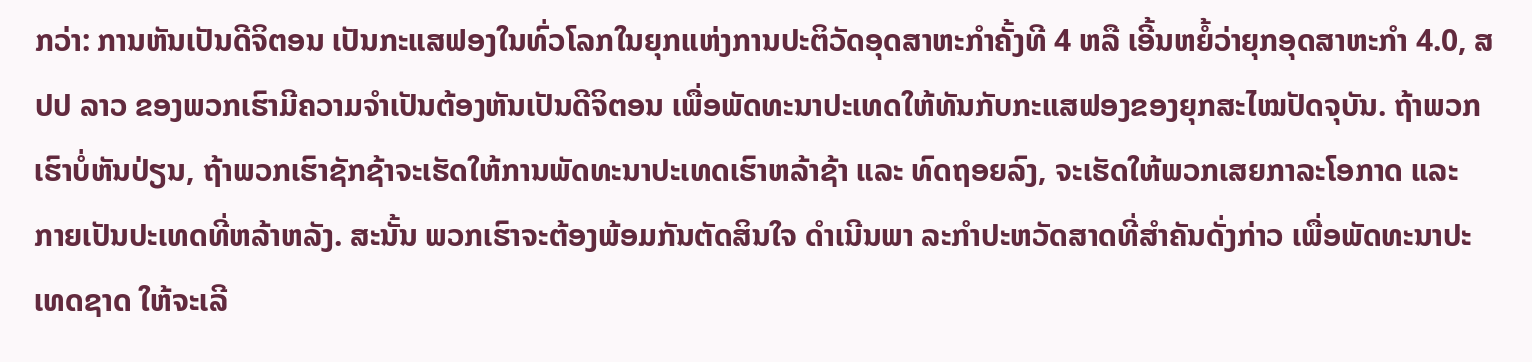ກວ່າ: ການຫັນເປັນດີຈິຕອນ ເປັນກະແສຟອງໃນທົ່ວໂລກໃນຍຸກແຫ່ງການປະຕິວັດອຸດສາຫະກຳຄັ້ງທີ 4 ຫລື ເອີ້ນຫຍໍ້ວ່າຍຸກອຸດສາຫະກຳ 4.0, ສປປ ລາວ ຂອງພວກເຮົາມີຄວາມຈຳເປັນຕ້ອງຫັນເປັນດີຈິຕອນ ເພື່ອພັດທະນາປະເທດໃຫ້ທັນກັບກະແສຟອງຂອງຍຸກສະໄໝປັດຈຸບັນ. ຖ້າພວກເຮົາບໍ່ຫັນປ່ຽນ, ຖ້າພວກເຮົາຊັກຊ້າຈະເຮັດໃຫ້ການພັດທະນາປະເທດເຮົາຫລ້າຊ້າ ແລະ ທົດຖອຍລົງ, ຈະເຮັດໃຫ້ພວກເສຍກາລະໂອກາດ ແລະ ກາຍເປັນປະເທດທີ່ຫລ້າຫລັງ. ສະນັ້ນ ພວກເຮົາຈະຕ້ອງພ້ອມກັນຕັດສິນໃຈ ດຳເນີນພາ ລະກຳປະຫວັດສາດທີ່ສຳຄັນດັ່ງກ່າວ ເພື່ອພັດທະນາປະເທດຊາດ ໃຫ້ຈະເລີ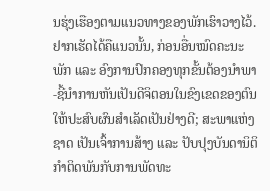ນຮຸ່ງເຮືອງຕາມແນວທາງຂອງພັກເຮົາວາງໄວ້. ຢາກເຮັດໄດ້ຄືແນວນັ້ນ, ກ່ອນອື່ນໝົດຄະນະພັກ ແລະ ອົງການປົກຄອງທຸກຂັ້ນຕ້ອງນຳພາ-ຊີ້ນຳການຫັນເປັນດີຈິຕອນໃນຂົງເຂດຂອງຕົນ ໃຫ້ປະສົບຜົນສຳເລັດເປັນຢ່າງດີ; ສະພາແຫ່ງຊາດ ເປັນເຈົ້າການສ້າງ ແລະ ປັບປຸງບັນດານິຕິກຳຕິດພັນກັບການພັດທະ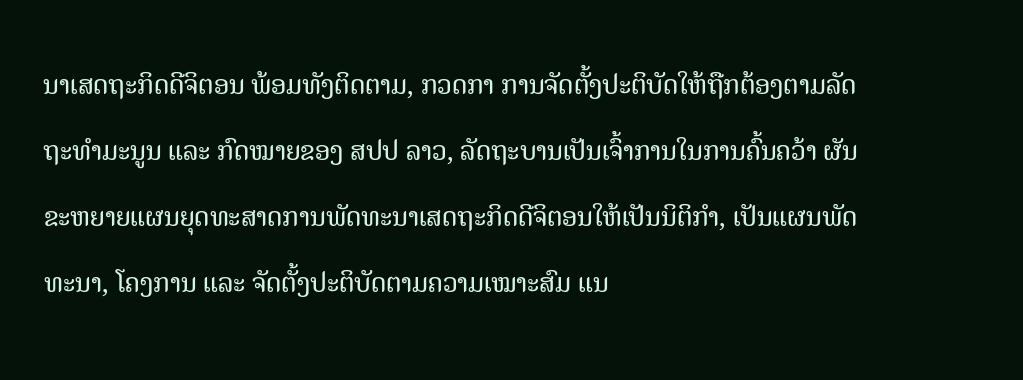ນາເສດຖະກິດດີຈິຕອນ ພ້ອມທັງຕິດຕາມ, ກວດກາ ການຈັດຕັ້ງປະຕິບັດໃຫ້ຖືກຕ້ອງຕາມລັດຖະທຳມະນູນ ແລະ ກົດໝາຍຂອງ ສປປ ລາວ, ລັດຖະບານເປັນເຈົ້າການໃນການຄົ້ນຄວ້າ ຜັນຂະຫຍາຍແຜນຍຸດທະສາດການພັດທະນາເສດຖະກິດດີຈິຕອນໃຫ້ເປັນນິຕິກຳ, ເປັນແຜນພັດທະນາ, ໂຄງການ ແລະ ຈັດຕັ້ງປະຕິບັດຕາມຄວາມເໝາະສົມ ແນ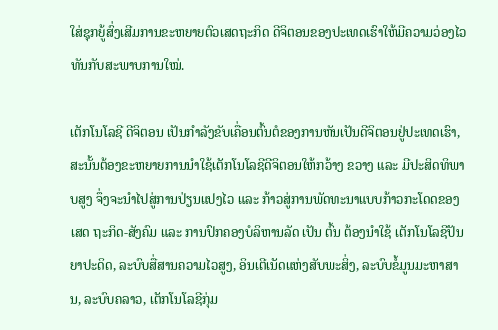ໃສ່ຊຸກຍູ້ສົ່ງເສີມການຂະຫຍາຍຕົວເສດຖະກິດ ດີຈິຕອນຂອງປະເທດເຮົາໃຫ້ມີຄວາມວ່ອງໄວທັນກັບສະພາບການໃໝ່.

ເຕັກໂນໂລຊີ ດີຈິຕອນ ເປັນກຳລັງຂັບເຄື່ອນຕົ້ນຕໍຂອງການຫັນເປັນດີຈິຕອນຢູ່ປະເທດເຮົາ, ສະນັ້ນຕ້ອງຂະຫຍາຍການນຳໃຊ້ເຕັກໂນໂລຊີດີຈິຕອນໃຫ້ກວ້າງ ຂວາງ ແລະ ມີປະສິດທິພາບສູງ ຈຶ່ງຈະນຳໄປສູ່ການປ່ຽນແປງໄວ ແລະ ກ້າວສູ່ການພັດທະນາແບບກ້າວກະໂດດຂອງເສດ ຖະກິດ-ສັງຄົມ ແລະ ການປົກຄອງບໍລິຫານລັດ ເປັນ ຕົ້ນ ຕ້ອງນຳໃຊ້ ເຕັກໂນໂລຊີປັນຍາປະດິດ, ລະບົບສື່ສານຄວາມໄວສູງ, ອິນເຕີເນັດແຫ່ງສັບພະສິ່ງ, ລະບົບຂໍ້ມູນມະຫາສານ, ລະບົບຄລາວ, ເຕັກໂນໂລຊີກຸ່ມ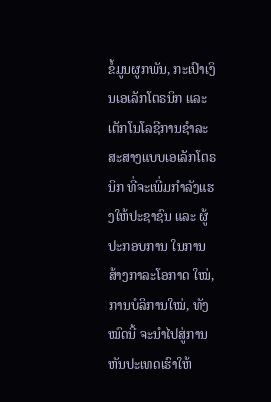ຂໍ້ມູນຜູກພັນ, ກະເປົາເງິນເອເລັກໂຕຣນິກ ແລະ ເຕັກໂນໂລຊີການຊຳລະສະສາງແບບເອເລັກໂຕຣນິກ ທີ່ຈະເພີ່ມກຳລັງແຮງໃຫ້ປະຊາຊົນ ແລະ ຜູ້ປະກອບການ ໃນການສ້າງກາລະໂອກາດ ໃໝ່, ການບໍລິການໃໝ່, ທັງໝົດນີ້ ຈະນຳໄປສູ່ການຫັນປະເທດເຮົາໃຫ້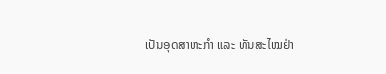ເປັນອຸດສາຫະກຳ ແລະ ທັນສະໄໝຢ່າ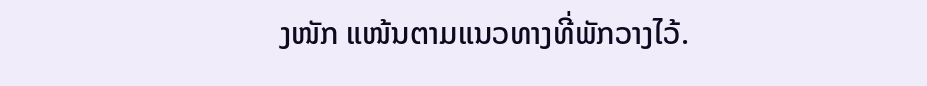ງໜັກ ແໜ້ນຕາມແນວທາງທີ່ພັກວາງໄວ້.